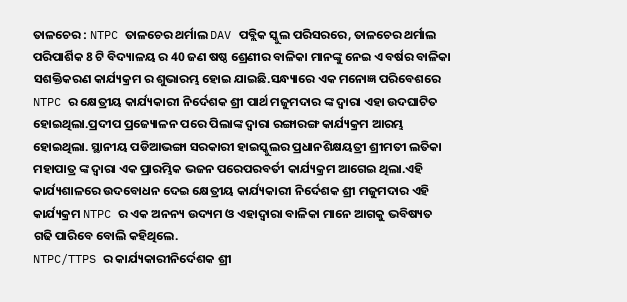ତାଳଚେର : NTPC ତାଳଚେର ଥର୍ମାଲ DAV ପବ୍ଲିକ ସ୍କୁଲ ପରିସରରେ, ତାଳଚେର ଥର୍ମାଲ ପରିପାର୍ଶିକ 8 ଟି ବିଦ୍ୟାଳୟ ର 40 ଜଣ ଷଷ୍ଠ ଶ୍ରେଣୀର ବାଳିକା ମାନଙ୍କୁ ନେଇ ଏ ବର୍ଷର ବାଳିକା ସଶକ୍ତିକରଣ କାର୍ଯ୍ୟକ୍ରମ ର ଶୁଭାରମ୍ଭ ହୋଇ ଯାଇଛି.ସନ୍ଧ୍ୟାରେ ଏକ ମନୋଜ୍ଞ ପରିବେଶରେ NTPC ର କ୍ଷେତ୍ରୀୟ କାର୍ଯ୍ୟକାରୀ ନିର୍ଦେଶକ ଶ୍ରୀ ପାର୍ଥ ମଜୁମଦାର ଙ୍କ ଦ୍ୱାରା ଏହା ଉଦଘାଟିତ ହୋଇଥିଲା.ପ୍ରଦୀପ ପ୍ରଜ୍ୟୋଳନ ପରେ ପିଲାଙ୍କ ଦ୍ୱାରା ରଙ୍ଗାରଙ୍ଗ କାର୍ଯ୍ୟକ୍ରମ ଆରମ୍ଭ ହୋଇଥିଲା. ସ୍ଥାନୀୟ ପଡିଆଭଙ୍ଗା ସରକାରୀ ହାଇସ୍କୁଲର ପ୍ରଧାନଶିକ୍ଷୟତ୍ରୀ ଶ୍ରୀମତୀ ଲତିକା ମହାପାତ୍ର ଙ୍କ ଦ୍ୱାରା ଏକ ପ୍ରାରମ୍ଭିକ ଭଜନ ପରେପରବର୍ତୀ କାର୍ଯ୍ୟକ୍ରମ ଆଗେଇ ଥିଲା.ଏହି କାର୍ଯ୍ୟଶାଳରେ ଉଦବୋଧନ ଦେଇ କ୍ଷେତ୍ରୀୟ କାର୍ଯ୍ୟକାରୀ ନିର୍ଦେଶକ ଶ୍ରୀ ମଜୁମଦାର ଏହି କାର୍ଯ୍ୟକ୍ରମ NTPC ର ଏକ ଅନନ୍ୟ ଉଦ୍ୟମ ଓ ଏହାଦ୍ୱାରା ବାଳିକା ମାନେ ଆଗକୁ ଭବିଷ୍ୟତ ଗଢି ପାରିବେ ବୋଲି କହିଥିଲେ.
NTPC/TTPS ର କାର୍ଯ୍ୟକାରୀନିର୍ଦେଶକ ଶ୍ରୀ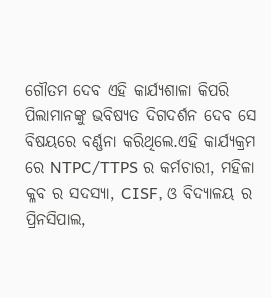ଗୌତମ ଦେବ ଏହି କାର୍ଯ୍ୟଶାଳା କିପରି ପିଲାମାନଙ୍କୁ ଭବିଷ୍ୟତ ଦିଗଦର୍ଶନ ଦେବ ସେ ବିଷୟରେ ବର୍ଣ୍ଣନା କରିଥିଲେ.ଏହି କାର୍ଯ୍ୟକ୍ରମ ରେ NTPC/TTPS ର କର୍ମଚାରୀ, ମହିଳା କ୍ଳବ ର ସଦସ୍ୟା, CISF, ଓ ବିଦ୍ୟାଳୟ ର ପ୍ରିନସିପାଲ,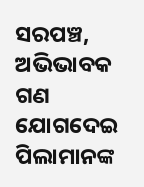ସରପଞ୍ଚ, ଅଭିଭାବକ ଗଣ ଯୋଗଦେଇ ପିଲାମାନଙ୍କ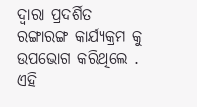ଦ୍ୱାରା ପ୍ରଦର୍ଶିତ ରଙ୍ଗାରଙ୍ଗ କାର୍ଯ୍ୟକ୍ରମ କୁ ଉପଭୋଗ କରିଥିଲେ . ଏହି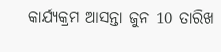କାର୍ଯ୍ୟକ୍ରମ ଆସନ୍ତା ଜୁନ 10 ତାରିଖ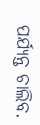ପର୍ଯ୍ୟନ୍ତ ଚାଲିବ.